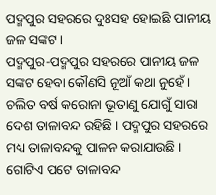ପଦ୍ମପୁର ସହରରେ ଦୁଃସହ ହୋଇଛି ପାନୀୟ ଜଳ ସଙ୍କଟ ।
ପଦ୍ମପୁର-ପଦ୍ମପୁର ସହରରେ ପାନୀୟ ଜଳ ସଙ୍କଟ ହେବା କୌଣସି ନୂଆଁ କଥା ନୁହେଁ । ଚଲିତ ବର୍ଷ କରୋନା ଭୂତାଣୁ ଯୋଗୁଁ ସାରା ଦେଶ ତାଳାବନ୍ଦ ରହିଛି । ପଦ୍ମପୁର ସହରରେ ମଧ୍ୟ ତାଳାବନ୍ଦକୁ ପାଳନ କରାଯାଉଛି । ଗୋଟିଏ ପଟେ ତାଳାବନ୍ଦ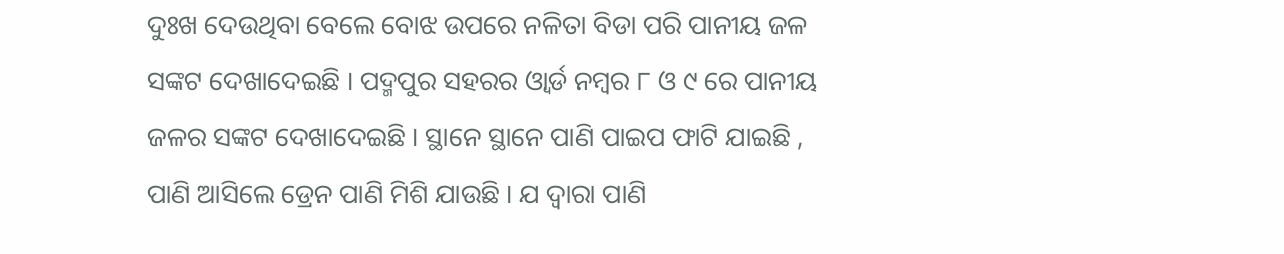ଦୁଃଖ ଦେଉଥିବା ବେଲେ ବୋଝ ଉପରେ ନଳିତା ବିଡା ପରି ପାନୀୟ ଜଳ ସଙ୍କଟ ଦେଖାଦେଇଛି । ପଦ୍ମପୁର ସହରର ଓ୍ବାର୍ଡ ନମ୍ବର ୮ ଓ ୯ ରେ ପାନୀୟ ଜଳର ସଙ୍କଟ ଦେଖାଦେଇଛି । ସ୍ଥାନେ ସ୍ଥାନେ ପାଣି ପାଇପ ଫାଟି ଯାଇଛି , ପାଣି ଆସିଲେ ଡ୍ରେନ ପାଣି ମିଶି ଯାଉଛି । ଯ ଦ୍ବାରା ପାଣି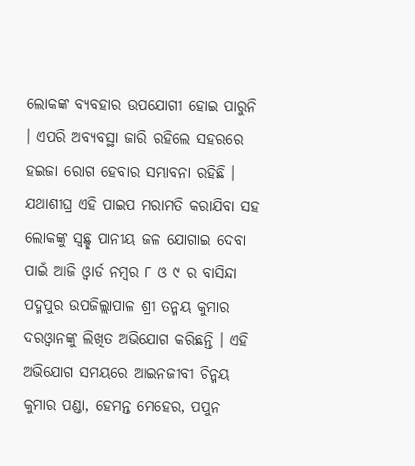ଲୋକଙ୍କ ବ୍ୟବହାର ଉପଯୋଗୀ ହୋଇ ପାରୁନି । ଏପରି ଅବ୍ୟବସ୍ଥା ଜାରି ରହିଲେ ସହରରେ ହଇଜା ରୋଗ ହେବାର ସମ୍ଭାବନା ରହିଛି । ଯଥାଶୀଘ୍ର ଏହି ପାଇପ ମରାମତି କରାଯିବା ସହ ଲୋକଙ୍କୁ ସ୍ବଛ୍ଛ ପାନୀୟ ଜଳ ଯୋଗାଇ ଦେବା ପାଇଁ ଆଜି ଓ୍ବାର୍ଡ ନମ୍ବର ୮ ଓ ୯ ର ବାସିନ୍ଦା ପଦ୍ମପୁର ଉପଜିଲ୍ଲାପାଳ ଶ୍ରୀ ତନ୍ମୟ କୁମାର ଦରଓ୍ବାନଙ୍କୁ ଲିଖିତ ଅଭିଯୋଗ କରିଛନ୍ତି । ଏହି ଅଭିଯୋଗ ସମୟରେ ଆଇନଜୀବୀ ଚିନ୍ମୟ କୁମାର ପଣ୍ଡା, ହେମନ୍ତ ମେହେର, ପପୁନ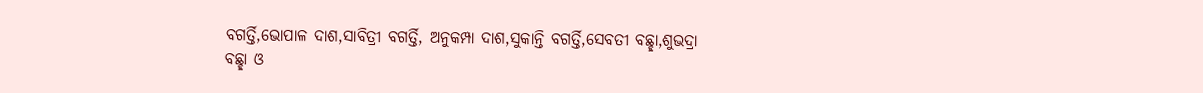ବଗର୍ତ୍ତି,ଭୋପାଳ ଦାଶ,ସାବିତ୍ରୀ ବଗର୍ତ୍ତି, ଅନୁକମ୍ପା ଦାଶ,ସୁକାନ୍ତି ବଗର୍ତ୍ତି,ସେବତୀ ବଛ୍ଛା,ଶୁଭଦ୍ରା ବଛ୍ଛା ଓ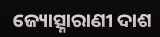ଜ୍ୟୋତ୍ସ୍ନାରାଣୀ ଦାଶ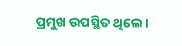ପ୍ରମୁଖ ଉପସ୍ଥିତ ଥିଲେ ।